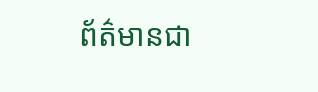ព័ត៌មានជា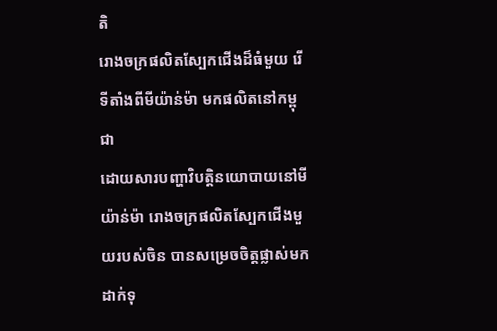តិ
រោងចក្រផលិតស្បែកជើងដ៏ធំមួយ រើទីតាំងពីមីយ៉ាន់ម៉ា មកផលិតនៅកម្ពុជា
ដោយសារបញ្ហាវិបត្តិនយោបាយនៅមីយ៉ាន់ម៉ា រោងចក្រផលិតស្បែកជើងមួយរបស់ចិន បានសម្រេចចិត្តផ្លាស់មកដាក់ទុ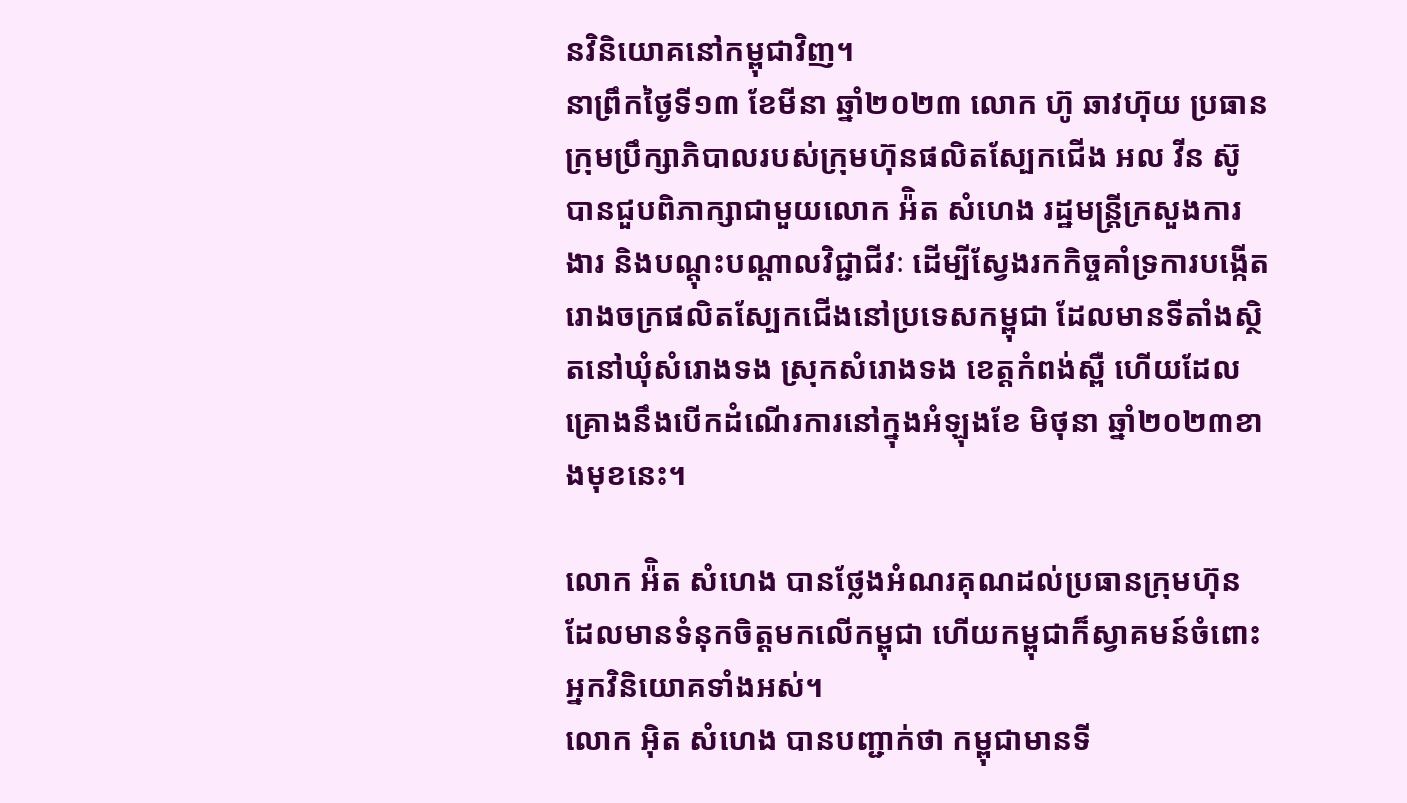នវិនិយោគនៅកម្ពុជាវិញ។
នាព្រឹកថ្ងៃទី១៣ ខែមីនា ឆ្នាំ២០២៣ លោក ហ៊ូ ឆាវហ៊ុយ ប្រធានក្រុមប្រឹក្សាភិបាលរបស់ក្រុមហ៊ុនផលិតស្បែកជើង អល វីន ស៊ូ បានជួបពិភាក្សាជាមួយលោក អ៉ិត សំហេង រដ្ឋមន្ត្រីក្រសួងការងារ និងបណ្តុះបណ្តាលវិជ្ជាជីវៈ ដើម្បីស្វែងរកកិច្ចគាំទ្រការបង្កើតរោងចក្រផលិតស្បែកជើងនៅប្រទេសកម្ពុជា ដែលមានទីតាំងស្ថិតនៅឃុំសំរោងទង ស្រុកសំរោងទង ខេត្តកំពង់ស្ពឺ ហើយដែលគ្រោងនឹងបើកដំណើរការនៅក្នុងអំឡុងខែ មិថុនា ឆ្នាំ២០២៣ខាងមុខនេះ។

លោក អ៉ិត សំហេង បានថ្លែងអំណរគុណដល់ប្រធានក្រុមហ៊ុនដែលមានទំនុកចិត្តមកលើកម្ពុជា ហើយកម្ពុជាក៏ស្វាគមន៍ចំពោះអ្នកវិនិយោគទាំងអស់។
លោក អុិត សំហេង បានបញ្ជាក់ថា កម្ពុជាមានទី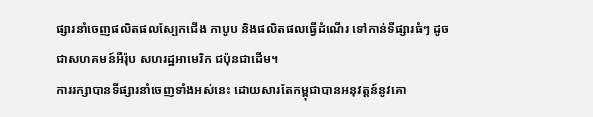ផ្សារនាំចេញផលិតផលស្បែកជើង កាបូប និងផលិតផលធ្វើដំណើរ ទៅកាន់ទីផ្សារធំៗ ដូចជាសហគមន៍អឺរ៉ុប សហរដ្ឋអាមេរិក ជប៉ុនជាដើម។
ការរក្សាបានទីផ្សារនាំចេញទាំងអស់នេះ ដោយសារតែកម្ពុជាបានអនុវត្តន៍នូវគោ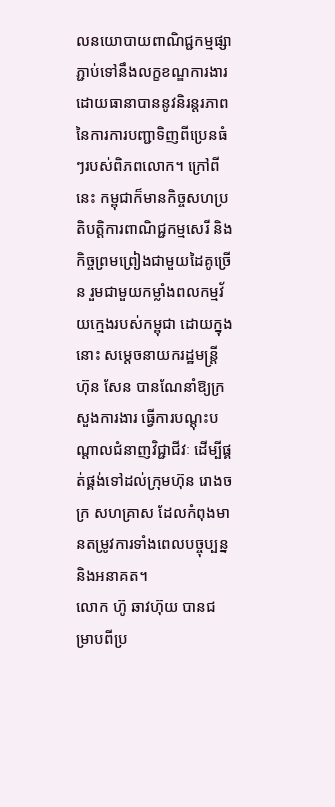លនយោបាយពាណិជ្ជកម្មផ្សាភ្ជាប់ទៅនឹងលក្ខខណ្ឌការងារ ដោយធានាបាននូវនិរន្តរភាព នៃការការបញ្ជាទិញពីប្រេនធំៗរបស់ពិភពលោក។ ក្រៅពីនេះ កម្ពុជាក៏មានកិច្ចសហប្រតិបត្តិការពាណិជ្ជកម្មសេរី និងកិច្ចព្រមព្រៀងជាមួយដៃគូច្រើន រួមជាមួយកម្លាំងពលកម្មវ័យក្មេងរបស់កម្ពុជា ដោយក្នុងនោះ សម្តេចនាយករដ្ឋមន្ត្រី ហ៊ុន សែន បានណែនាំឱ្យក្រសួងការងារ ធ្វើការបណ្តុះបណ្តាលជំនាញវិជ្ជាជីវៈ ដើម្បីផ្គត់ផ្គង់ទៅដល់ក្រុមហ៊ុន រោងចក្រ សហគ្រាស ដែលកំពុងមានតម្រូវការទាំងពេលបច្ចុប្បន្ន និងអនាគត។
លោក ហ៊ូ ឆាវហ៊ុយ បានជម្រាបពីប្រ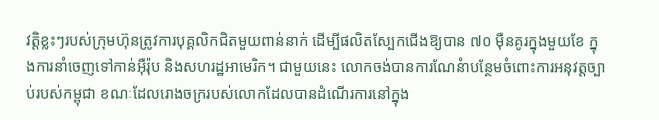វត្តិខ្លះៗរបស់ក្រុមហ៊ុនត្រូវការបុគ្គលិកជិតមួយពាន់នាក់ ដើម្បីផលិតស្បែកជើងឱ្យបាន ៧០ ម៉ឺនគូរក្នុងមួយខែ ក្នុងការនាំចេញទៅកាន់អ៊ឺរ៉ុប និងសហរដ្ឋអាមេរិក។ ជាមួយនេះ លោកចង់បានការណែនំាបន្ថែមចំពោះការអនុវត្តច្បាប់របស់កម្ពុជា ខណៈដែលរោងចក្ររបស់លោកដែលបានដំណើរការនៅក្នុង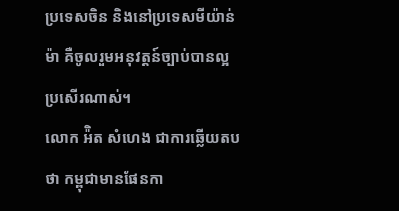ប្រទេសចិន និងនៅប្រទេសមីយ៉ាន់ម៉ា គឺចូលរួមអនុវត្តន៍ច្បាប់បានល្អប្រសើរណាស់។
លោក អ៉ិត សំហេង ជាការឆ្លើយតបថា កម្ពុជាមានផែនកា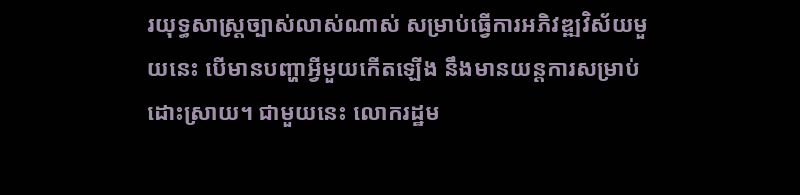រយុទ្ធសាស្ត្រច្បាស់លាស់ណាស់ សម្រាប់ធ្វើការអភិវឌ្ឍវិស័យមួយនេះ បើមានបញ្ហាអ្វីមួយកើតឡើង នឹងមានយន្តការសម្រាប់ដោះស្រាយ។ ជាមួយនេះ លោករដ្ឋម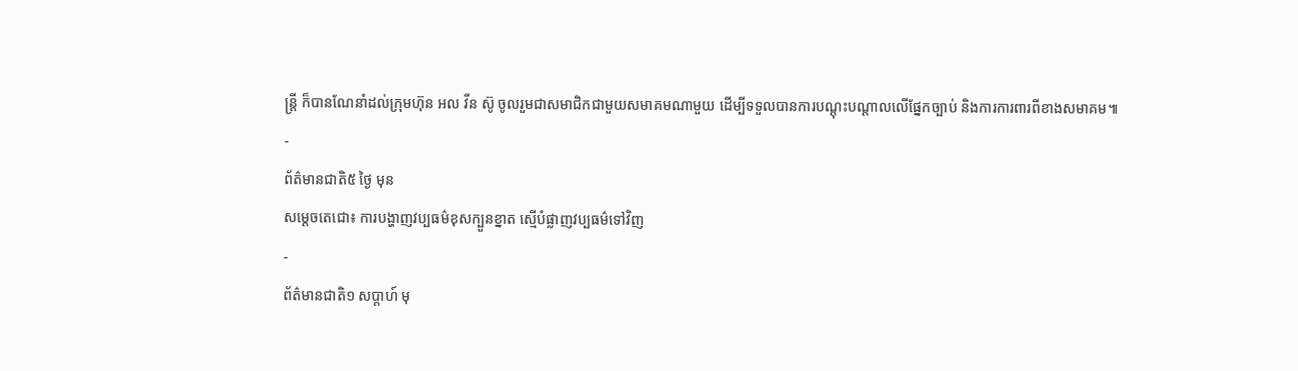ន្ត្រី ក៏បានណែនាំដល់ក្រុមហ៊ុន អល វីន ស៊ូ ចូលរួមជាសមាជិកជាមួយសមាគមណាមួយ ដើម្បីទទួលបានការបណ្តុះបណ្តាលលើផ្នែកច្បាប់ និងការការពារពីខាងសមាគម៕
-
ព័ត៌មានជាតិ៥ ថ្ងៃ មុន
សម្តេចតេជោ៖ ការបង្ហាញវប្បធម៌ខុសក្បួនខ្នាត ស្មើបំផ្លាញវប្បធម៌ទៅវិញ
-
ព័ត៌មានជាតិ១ សប្តាហ៍ មុ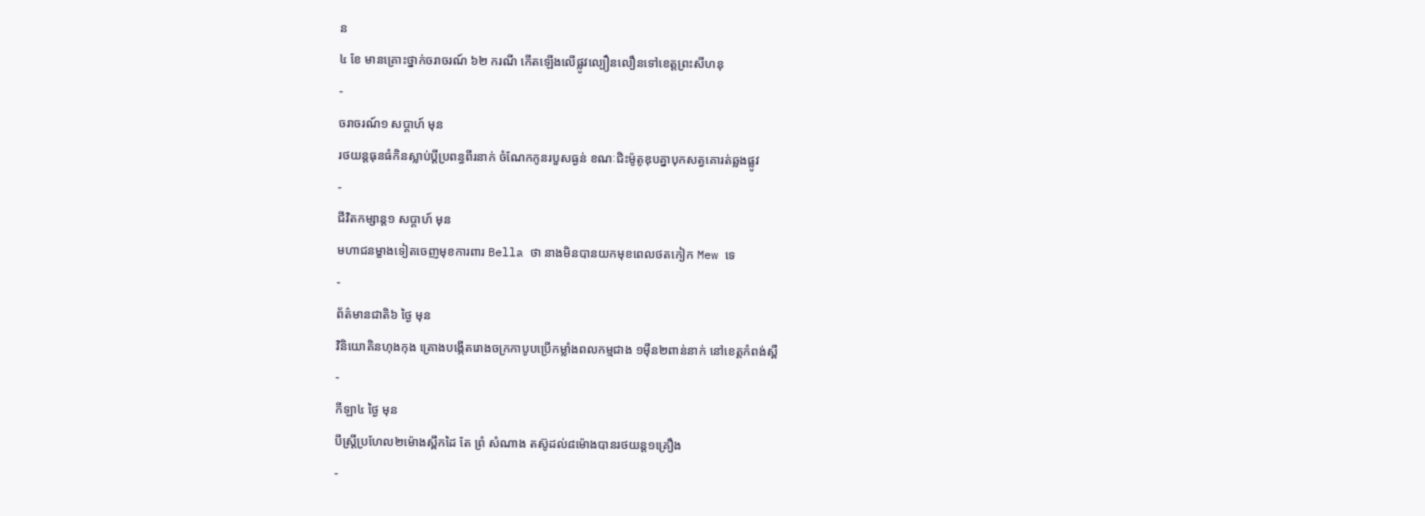ន
៤ ខែ មានគ្រោះថ្នាក់ចរាចរណ៍ ៦២ ករណី កើតឡើងលើផ្លូវល្បឿនលឿនទៅខេត្តព្រះសីហនុ
-
ចរាចរណ៍១ សប្តាហ៍ មុន
រថយន្ដធុនធំកិនស្លាប់ប្ដីប្រពន្ធពីរនាក់ ចំណែកកូនរបួសធ្ងន់ ខណៈជិះម៉ូតូឌុបគ្នាបុកសត្វគោរត់ឆ្លងផ្លូវ
-
ជីវិតកម្សាន្ដ១ សប្តាហ៍ មុន
មហាជនម្ខាងទៀតចេញមុខការពារ Bella ថា នាងមិនបានយកមុខពេលថតកៀក Mew ទេ
-
ព័ត៌មានជាតិ៦ ថ្ងៃ មុន
វិនិយោគិនហុងកុង គ្រោងបង្កើតរោងចក្រកាបូបប្រើកម្លាំងពលកម្មជាង ១ម៉ឺន២ពាន់នាក់ នៅខេត្តកំពង់ស្ពឺ
-
កីឡា៤ ថ្ងៃ មុន
បីស្រ្ដីប្រហែល២ម៉ោងស្ពឹកដៃ តែ ព្រំ សំណាង តស៊ូដល់៨ម៉ោងបានរថយន្ត១គ្រឿង
-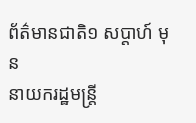ព័ត៌មានជាតិ១ សប្តាហ៍ មុន
នាយករដ្ឋមន្ត្រី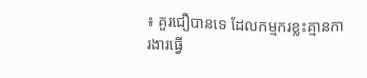៖ គួរជឿបានទេ ដែលកម្មករខ្លះគ្មានការងារធ្វើ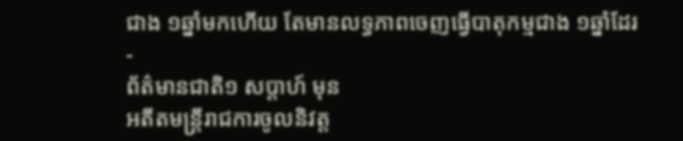ជាង ១ឆ្នាំមកហើយ តែមានលទ្ធភាពចេញធ្វើបាតុកម្មជាង ១ឆ្នាំដែរ
-
ព័ត៌មានជាតិ១ សប្តាហ៍ មុន
អតីតមន្រ្តីរាជការចូលនិវត្ត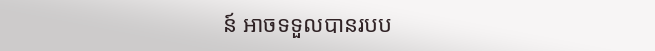ន៍ អាចទទួលបានរបប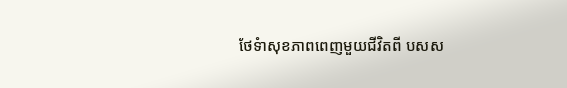ថែទំាសុខភាពពេញមួយជីវិតពី បសស